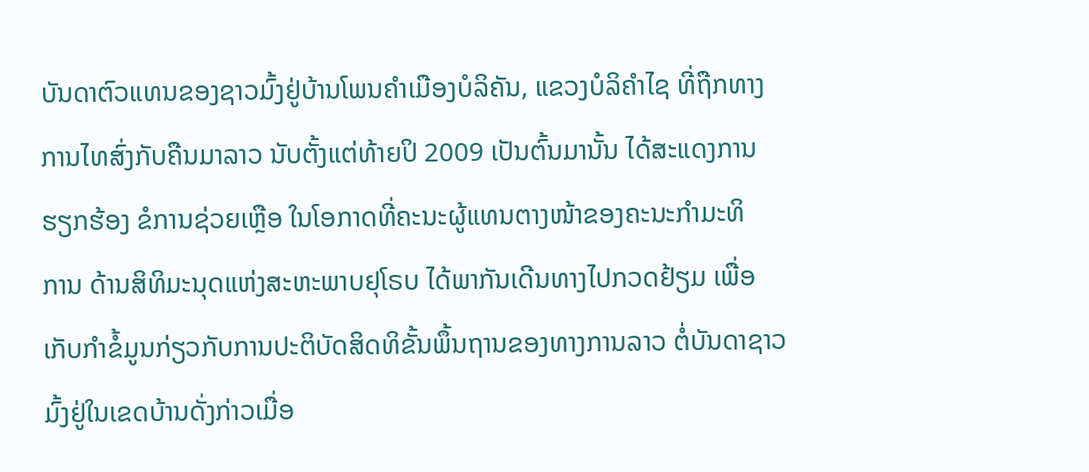ບັນດາຕົວແທນຂອງຊາວມົ້ງຢູ່ບ້ານໂພນຄໍາເມືອງບໍລິຄັນ, ແຂວງບໍລິຄໍາໄຊ ທີ່ຖືກທາງ
ການໄທສົ່ງກັບຄືນມາລາວ ນັບຕັ້ງແຕ່ທ້າຍປິ 2009 ເປັນຕົ້ນມານັ້ນ ໄດ້ສະແດງການ
ຮຽກຮ້ອງ ຂໍການຊ່ວຍເຫຼືອ ໃນໂອກາດທີ່ຄະນະຜູ້ແທນຕາງໜ້າຂອງຄະນະກໍາມະທິ
ການ ດ້ານສິທິມະນຸດແຫ່ງສະຫະພາບຢຸໂຣບ ໄດ້ພາກັນເດີນທາງໄປກວດຢ້ຽມ ເພື່ອ
ເກັບກໍາຂໍ້ມູນກ່ຽວກັບການປະຕິບັດສິດທິຂັ້ນພຶ້ນຖານຂອງທາງການລາວ ຕໍ່ບັນດາຊາວ
ມົ້ງຢູ່ໃນເຂດບ້ານດັ່ງກ່າວເມື່ອ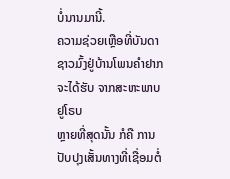ບໍ່ນານມານີ້.
ຄວາມຊ່ວຍເຫຼືອທີ່ບັນດາຊາວມົ້ງຢູ່ບ້ານໂພນຄໍາຢາກຈະໄດ້ຮັບ ຈາກສະຫະພາບຢູໂຣບ
ຫຼາຍທີ່ສຸດນັ້ນ ກໍຄື ການປັບປຸງເສັ້ນທາງທີ່ເຊື່ອມຕໍ່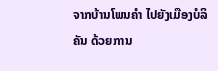ຈາກບ້ານໂພນຄໍາ ໄປຍັງເມືອງບໍລິ
ຄັນ ດ້ວຍການ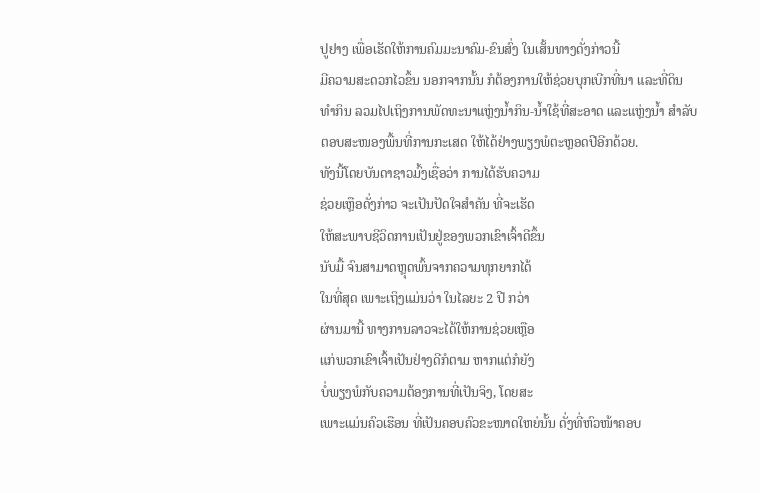ປູຢາງ ເພື່ອເຮັດໃຫ້ການຄົມມະນາຄົມ-ຂົນສົ່ງ ໃນເສັ້ນທາງດັ່ງກ່າວນີ້
ມີຄວາມສະດວກໄວຂຶ້ນ ນອກຈາກນັ້ນ ກໍຕ້ອງການໃຫ້ຊ່ວຍບຸກເບີກທີ່ນາ ແລະທີ່ດິນ
ທໍາກິນ ລວມໄປເຖິງການພັດທະນາແຫຼ່ງນໍ້າກິນ-ນໍ້າໃຊ້ທີ່ສະອາດ ແລະແຫຼ່ງນໍ້າ ສໍາລັບ
ຕອບສະໜອງພື້ນທີ່ການກະເສດ ໃຫ້ໄດ້ຢ່າງພຽງພໍຕະຫຼອດປີອີກດ້ວຍ.
ທັງນີ້ໂດຍບັນດາຊາວມົ້ງເຊື່ອວ່າ ການໄດ້ຮັບຄວາມ
ຊ່ວຍເຫຼືອດັ່ງກ່າວ ຈະເປັນປັດໃຈສໍາຄັນ ທີ່ຈະເຮັດ
ໃຫ້ສະພາບຊີວິດການເປັນຢູ່ຂອງພວກເຂົາເຈົ້າດີຂຶ້ນ
ນັບມື້ ຈົນສາມາດຫຼຸດພົ້ນຈາກຄວາມທຸກຍາກໄດ້
ໃນທີ່ສຸດ ເພາະເຖິງແມ່ນວ່າ ໃນໄລຍະ 2 ປີ ກວ່າ
ຜ່ານມານີ້ ທາງການລາວຈະໄດ້ໃຫ້ການຊ່ວຍເຫຼືອ
ແກ່ພວກເຂົາເຈົ້າເປັນຢ່າງດີກໍຕາມ ຫາກແຕ່ກໍຍັງ
ບໍ່ພຽງພໍກັບຄວາມຕ້ອງການທີ່ເປັນຈິງ, ໂດຍສະ
ເພາະແມ່ນຄົວເຮືອນ ທີ່ເປັນຄອບຄົວຂະໜາດໃຫຍ່ນັ້ນ ດັ່ງທີ່ຫົວໜ້າຄອບ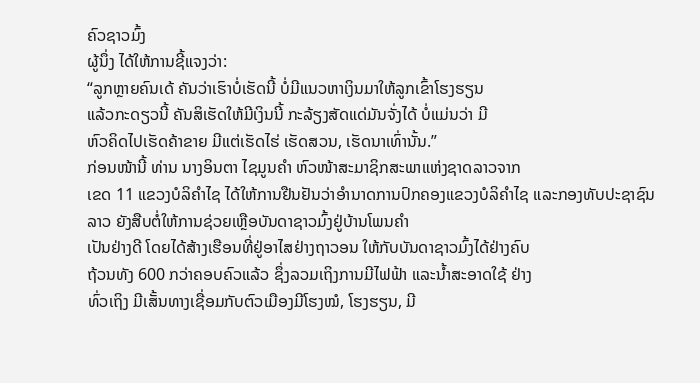ຄົວຊາວມົ້ງ
ຜູ້ນຶ່ງ ໄດ້ໃຫ້ການຊີ້ແຈງວ່າ:
“ລູກຫຼາຍຄົນເດ້ ຄັນວ່າເຮົາບໍ່ເຮັດນີ້ ບໍ່ມີແນວຫາເງິນມາໃຫ້ລູກເຂົ້າໂຮງຮຽນ
ແລ້ວກະດຽວນີ້ ຄັນສິເຮັດໃຫ້ມີເງິນນີ້ ກະລ້ຽງສັດແດ່ມັນຈັ່ງໄດ້ ບໍ່ແມ່ນວ່າ ມີ
ຫົວຄິດໄປເຮັດຄ້າຂາຍ ມີແຕ່ເຮັດໄຮ່ ເຮັດສວນ, ເຮັດນາເທົ່ານັ້ນ.”
ກ່ອນໜ້ານີ້ ທ່ານ ນາງອິນຕາ ໄຊມູນຄໍາ ຫົວໜ້າສະມາຊິກສະພາແຫ່ງຊາດລາວຈາກ
ເຂດ 11 ແຂວງບໍລິຄໍາໄຊ ໄດ້ໃຫ້ການຢືນຢັນວ່າອໍານາດການປົກຄອງແຂວງບໍລິຄໍາໄຊ ແລະກອງທັບປະຊາຊົນລາວ ຍັງສືບຕໍ່ໃຫ້ການຊ່ວຍເຫຼືອບັນດາຊາວມົ້ງຢູ່ບ້ານໂພນຄໍາ
ເປັນຢ່າງດີ ໂດຍໄດ້ສ້າງເຮືອນທີ່ຢູ່ອາໄສຢ່າງຖາວອນ ໃຫ້ກັບບັນດາຊາວມົ້ງໄດ້ຢ່າງຄົບ
ຖ້ວນທັງ 600 ກວ່າຄອບຄົວແລ້ວ ຊຶ່ງລວມເຖິງການມີໄຟຟ້າ ແລະນໍ້າສະອາດໃຊ້ ຢ່າງ
ທົ່ວເຖິງ ມີເສັ້ນທາງເຊື່ອມກັບຕົວເມືອງມີໂຮງໝໍ, ໂຮງຮຽນ, ມີ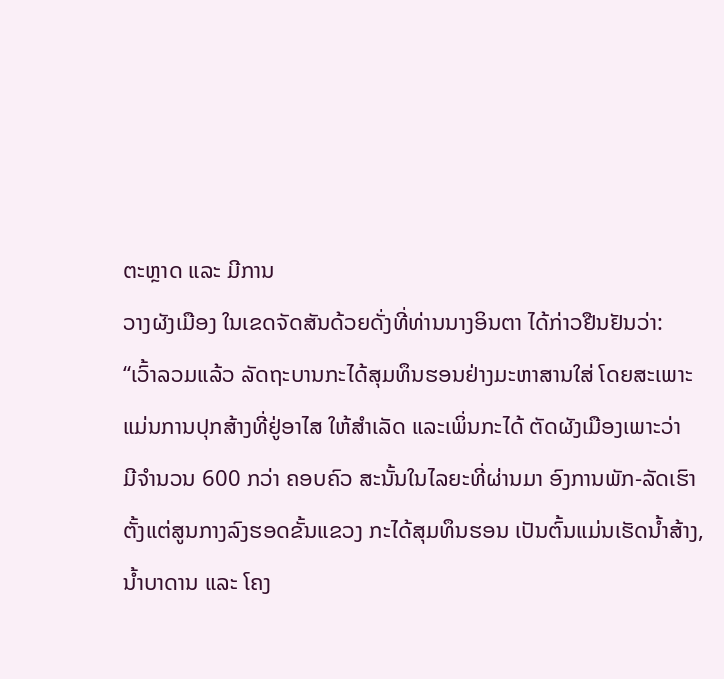ຕະຫຼາດ ແລະ ມີການ
ວາງຜັງເມືອງ ໃນເຂດຈັດສັນດ້ວຍດັ່ງທີ່ທ່ານນາງອິນຕາ ໄດ້ກ່າວຢືນຢັນວ່າ:
“ເວົ້າລວມແລ້ວ ລັດຖະບານກະໄດ້ສຸມທຶນຮອນຢ່າງມະຫາສານໃສ່ ໂດຍສະເພາະ
ແມ່ນການປຸກສ້າງທີ່ຢູ່ອາໄສ ໃຫ້ສໍາເລັດ ແລະເພິ່ນກະໄດ້ ຕັດຜັງເມືອງເພາະວ່າ
ມີຈໍານວນ 600 ກວ່າ ຄອບຄົວ ສະນັ້ນໃນໄລຍະທີ່ຜ່ານມາ ອົງການພັກ-ລັດເຮົາ ຕັ້ງແຕ່ສູນກາງລົງຮອດຂັ້ນແຂວງ ກະໄດ້ສຸມທຶນຮອນ ເປັນຕົ້ນແມ່ນເຮັດນໍ້າສ້າງ,
ນໍ້າບາດານ ແລະ ໂຄງ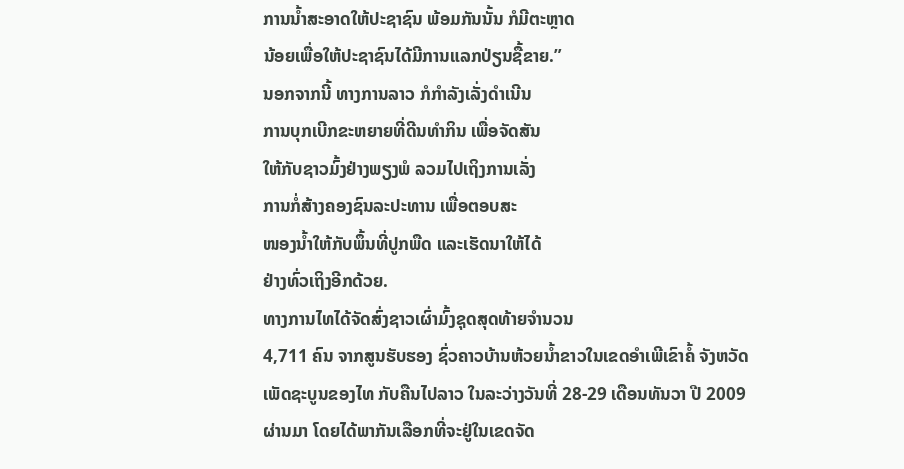ການນໍ້າສະອາດໃຫ້ປະຊາຊົນ ພ້ອມກັນນັ້ນ ກໍມີຕະຫຼາດ
ນ້ອຍເພື່ອໃຫ້ປະຊາຊົນໄດ້ມີການແລກປ່ຽນຊື້ຂາຍ.”
ນອກຈາກນີ້ ທາງການລາວ ກໍກໍາລັງເລັ່ງດໍາເນີນ
ການບຸກເບີກຂະຫຍາຍທີ່ດີນທໍາກິນ ເພື່ອຈັດສັນ
ໃຫ້ກັບຊາວມົ້ງຢ່າງພຽງພໍ ລວມໄປເຖິງການເລັ່ງ
ການກໍ່ສ້າງຄອງຊົນລະປະທານ ເພື່ອຕອບສະ
ໜອງນໍ້າໃຫ້ກັບພຶ້ນທີ່ປູກພືດ ແລະເຮັດນາໃຫ້ໄດ້
ຢ່າງທົ່ວເຖິງອີກດ້ວຍ.
ທາງການໄທໄດ້ຈັດສົ່ງຊາວເຜົ່າມົ້ງຊຸດສຸດທ້າຍຈຳນວນ
4,711 ຄົນ ຈາກສູນຮັບຮອງ ຊົ່ວຄາວບ້ານຫ້ວຍນ້ຳຂາວໃນເຂດອຳເພີເຂົາຄໍ້ ຈັງຫວັດ
ເພັດຊະບູນຂອງໄທ ກັບຄືນໄປລາວ ໃນລະວ່າງວັນທີ່ 28-29 ເດືອນທັນວາ ປີ 2009
ຜ່ານມາ ໂດຍໄດ້ພາກັນເລືອກທີ່ຈະຢູ່ໃນເຂດຈັດ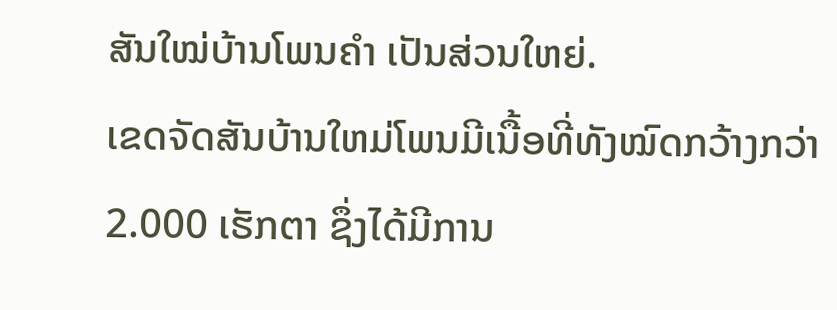ສັນໃໝ່ບ້ານໂພນຄຳ ເປັນສ່ວນໃຫຍ່.
ເຂດຈັດສັນບ້ານໃຫມ່ໂພນມີເນື້ອທີ່ທັງໝົດກວ້າງກວ່າ 2.000 ເຮັກຕາ ຊຶ່ງໄດ້ມີການ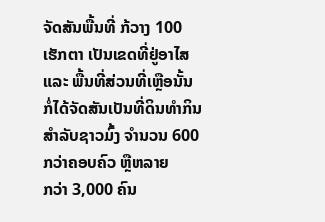ຈັດສັນພື້ນທີ່ ກ້ວາງ 100 ເຮັກຕາ ເປັນເຂດທີ່ຢູ່ອາໄສ ແລະ ພື້ນທີ່ສ່ວນທີ່ເຫຼືອນັ້ນ
ກໍ່ໄດ້ຈັດສັນເປັນທີ່ດິນທຳກິນ ສຳລັບຊາວມົ້ງ ຈໍານວນ 600 ກວ່າຄອບຄົວ ຫຼືຫລາຍ
ກວ່າ 3,000 ຄົນ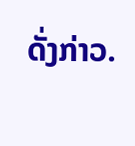ດັ່ງກ່າວ.